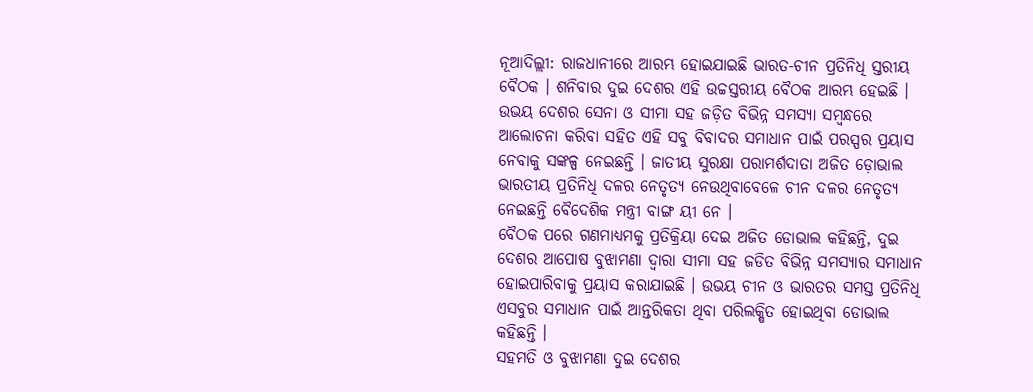ନୂଆଦିଲ୍ଲୀ: ରାଜଧାନୀରେ ଆରମ୍ଭ ହୋଇଯାଇଛି ଭାରତ-ଚୀନ ପ୍ରତିନିଧି ସ୍ତରୀୟ ବୈଠକ । ଶନିବାର ଦୁଇ ଦେଶର ଏହି ଉଚ୍ଚସ୍ତରୀୟ ବୈଠକ ଆରମ୍ଭ ହେଇଛି । ଉଭୟ ଦେଶର ସେନା ଓ ସୀମା ସହ ଜଡ଼ିତ ବିଭିନ୍ନ ସମସ୍ୟା ସମ୍ବନ୍ଧରେ ଆଲୋଚନା କରିବା ସହିତ ଏହି ସବୁ ବିବାଦର ସମାଧାନ ପାଇଁ ପରସ୍ପର ପ୍ରୟାସ ନେବାକୁ ସଙ୍କଳ୍ପ ନେଇଛନ୍ତି । ଜାତୀୟ ସୁରକ୍ଷା ପରାମର୍ଶଦାତା ଅଜିତ ଡ଼ୋଭାଲ ଭାରତୀୟ ପ୍ରତିନିଧି ଦଳର ନେତୃତ୍ୟ ନେଉଥିବାବେଳେ ଚୀନ ଦଳର ନେତୃତ୍ୟ ନେଇଛନ୍ତି ବୈଦେଶିକ ମନ୍ତ୍ରୀ ବାଙ୍ଗ ୟୀ ନେ ।
ବୈଠକ ପରେ ଗଣମାଧ୍ୟମକୁ ପ୍ରତିକ୍ରିୟା ଦେଇ ଅଜିତ ଡୋଭାଲ କହିଛନ୍ତି, ଦୁଇ ଦେଶର ଆପୋଷ ବୁଝାମଣା ଦ୍ବାରା ସୀମା ସହ ଜଡିତ ବିଭିନ୍ନ ସମସ୍ୟାର ସମାଧାନ ହୋଇପାରିବାକୁ ପ୍ରୟାସ କରାଯାଇଛି । ଉଭୟ ଚୀନ ଓ ଭାରତର ସମସ୍ତ ପ୍ରତିନିଧି ଏସବୁର ସମାଧାନ ପାଇଁ ଆନ୍ତରିକତା ଥିବା ପରିଲକ୍ଷିତ ହୋଇଥିବା ଡୋଭାଲ କହିଛନ୍ତି ।
ସହମତି ଓ ବୁଝାମଣା ଦୁଇ ଦେଶର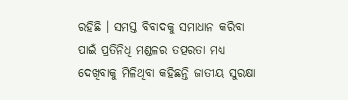ରହିଛି । ସମସ୍ତ ବିବାଦକୁ ସମାଧାନ କରିବା ପାଇଁ ପ୍ରତିନିଧି ମଣ୍ଡଳର ତତ୍ପରତା ମଧ୍ୟ ଦେଖିବାକୁ ମିଳିଥିବା କହିଛନ୍ତି ଜାତୀୟ ସୁରକ୍ଷା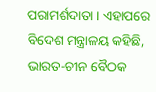ପରାମର୍ଶଦାତା । ଏହାପରେ ବିଦେଶ ମନ୍ତ୍ରାଳୟ କହିଛି, ଭାରତ-ଚୀନ ବୈଠକ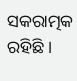ସକରାତ୍ମକ ରହିଛି ।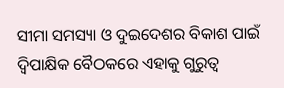ସୀମା ସମସ୍ୟା ଓ ଦୁଇଦେଶର ବିକାଶ ପାଇଁ ଦ୍ବିପାକ୍ଷିକ ବୈଠକରେ ଏହାକୁ ଗୁରୁତ୍ବ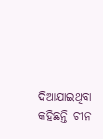ଦିଆଯାଇଥିବା କହିଛନ୍ତି ଚୀନ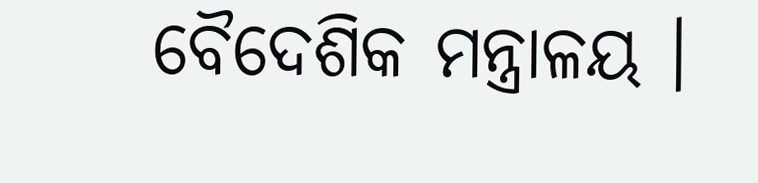ବୈଦେଶିକ ମନ୍ତ୍ରାଳୟ ।